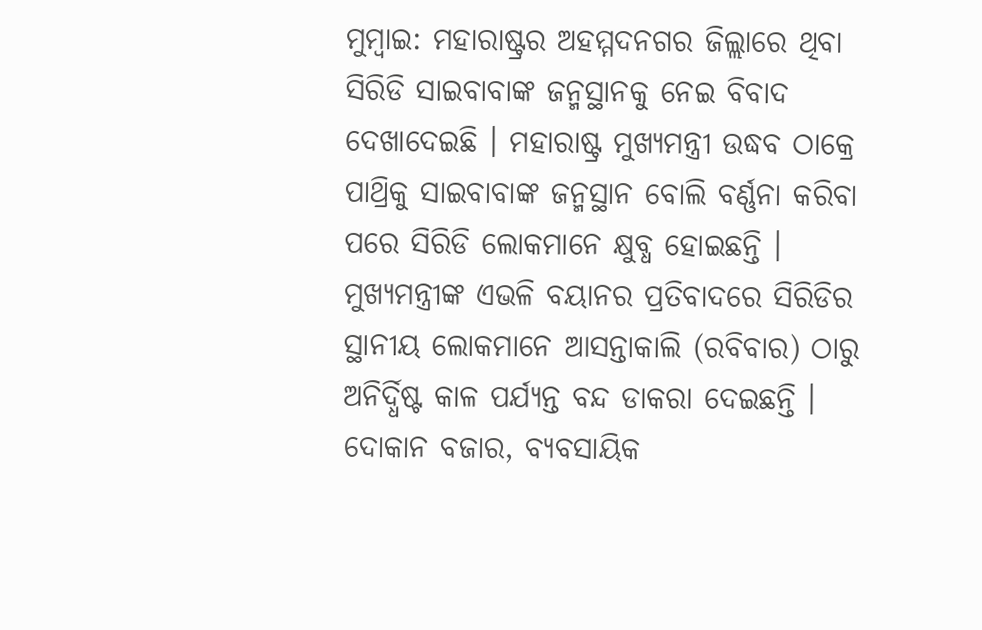ମୁମ୍ବାଇ: ମହାରାଷ୍ଟ୍ରର ଅହମ୍ମଦନଗର ଜିଲ୍ଲାରେ ଥିବା ସିରିଡି ସାଇବାବାଙ୍କ ଜନ୍ମସ୍ଥାନକୁ ନେଇ ବିବାଦ ଦେଖାଦେଇଛି । ମହାରାଷ୍ଟ୍ର ମୁଖ୍ୟମନ୍ତ୍ରୀ ଉଦ୍ଧବ ଠାକ୍ରେ ପାଥ୍ରିକୁ ସାଇବାବାଙ୍କ ଜନ୍ମସ୍ଥାନ ବୋଲି ବର୍ଣ୍ଣନା କରିବା ପରେ ସିରିଡି ଲୋକମାନେ କ୍ଷୁବ୍ଧ ହୋଇଛନ୍ତି । ମୁଖ୍ୟମନ୍ତ୍ରୀଙ୍କ ଏଭଳି ବୟାନର ପ୍ରତିବାଦରେ ସିରିଡିର ସ୍ଥାନୀୟ ଲୋକମାନେ ଆସନ୍ତାକାଲି (ରବିବାର) ଠାରୁ ଅନିର୍ଦ୍ଧିଷ୍ଟ କାଳ ପର୍ଯ୍ୟନ୍ତ ବନ୍ଦ ଡାକରା ଦେଇଛନ୍ତି । ଦୋକାନ ବଜାର, ବ୍ୟବସାୟିକ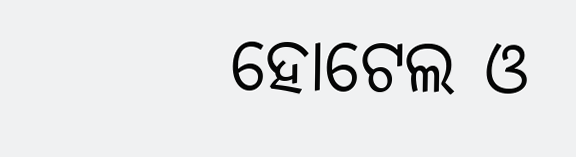ହୋଟେଲ ଓ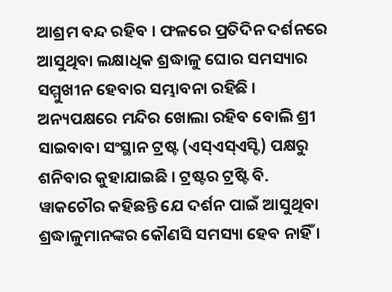ଆଶ୍ରମ ବନ୍ଦ ରହିବ । ଫଳରେ ପ୍ରତିଦିନ ଦର୍ଶନରେ ଆସୁଥିବା ଲକ୍ଷାଧିକ ଶ୍ରଦ୍ଧାଳୁ ଘୋର ସମସ୍ୟାର ସମ୍ମୁଖୀନ ହେବାର ସମ୍ଭାବନା ରହିଛି ।
ଅନ୍ୟପକ୍ଷରେ ମନ୍ଦିର ଖୋଲା ରହିବ ବୋଲି ଶ୍ରୀ ସାଇବାବା ସଂସ୍ଥାନ ଟ୍ରଷ୍ଟ (ଏସ୍ଏସ୍ଏସ୍ଟି) ପକ୍ଷରୁ ଶନିବାର କୁହାଯାଇଛି । ଟ୍ରଷ୍ଟର ଟ୍ରଷ୍ଟି ବି. ୱାକଚୌର କହିଛନ୍ତି ଯେ ଦର୍ଶନ ପାଇଁ ଆସୁଥିବା ଶ୍ରଦ୍ଧାଳୁମାନଙ୍କର କୌଣସି ସମସ୍ୟା ହେବ ନାହିଁ ।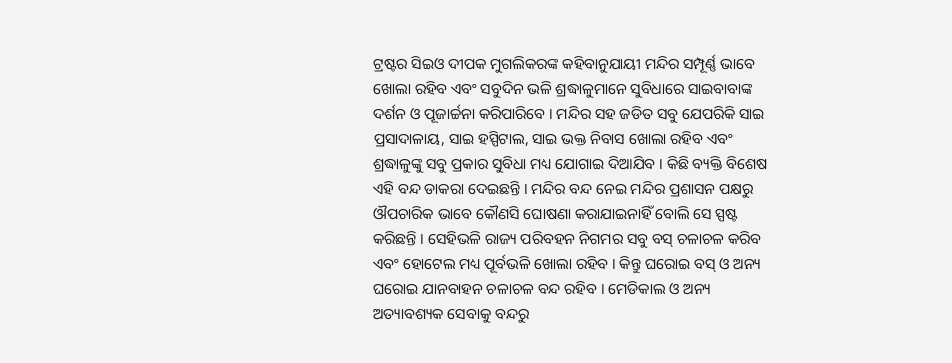ଟ୍ରଷ୍ଟର ସିଇଓ ଦୀପକ ମୁଗଲିକରଙ୍କ କହିବାନୁଯାୟୀ ମନ୍ଦିର ସମ୍ପୂର୍ଣ୍ଣ ଭାବେ ଖୋଲା ରହିବ ଏବଂ ସବୁଦିନ ଭଳି ଶ୍ରଦ୍ଧାଳୁମାନେ ସୁବିଧାରେ ସାଇବାବାଙ୍କ ଦର୍ଶନ ଓ ପୂଜାର୍ଚ୍ଚନା କରିପାରିବେ । ମନ୍ଦିର ସହ ଜଡିତ ସବୁ ଯେପରିକି ସାଇ ପ୍ରସାଦାଳାୟ, ସାଇ ହସ୍ପିଟାଲ, ସାଇ ଭକ୍ତ ନିବାସ ଖୋଲା ରହିବ ଏବଂ ଶ୍ରଦ୍ଧାଳୁଙ୍କୁ ସବୁ ପ୍ରକାର ସୁବିଧା ମଧ୍ୟ ଯୋଗାଇ ଦିଆଯିବ । କିଛି ବ୍ୟକ୍ତି ବିଶେଷ ଏହି ବନ୍ଦ ଡାକରା ଦେଇଛନ୍ତି । ମନ୍ଦିର ବନ୍ଦ ନେଇ ମନ୍ଦିର ପ୍ରଶାସନ ପକ୍ଷରୁ ଔପଚାରିକ ଭାବେ କୌଣସି ଘୋଷଣା କରାଯାଇନାହିଁ ବୋଲି ସେ ସ୍ପଷ୍ଟ କରିଛନ୍ତି । ସେହିଭଳି ରାଜ୍ୟ ପରିବହନ ନିଗମର ସବୁ ବସ୍ ଚଳାଚଳ କରିବ ଏବଂ ହୋଟେଲ ମଧ୍ୟ ପୂର୍ବଭଳି ଖୋଲା ରହିବ । କିନ୍ତୁ ଘରୋଇ ବସ୍ ଓ ଅନ୍ୟ ଘରୋଇ ଯାନବାହନ ଚଳାଚଳ ବନ୍ଦ ରହିବ । ମେଡିକାଲ ଓ ଅନ୍ୟ ଅତ୍ୟାବଶ୍ୟକ ସେବାକୁ ବନ୍ଦରୁ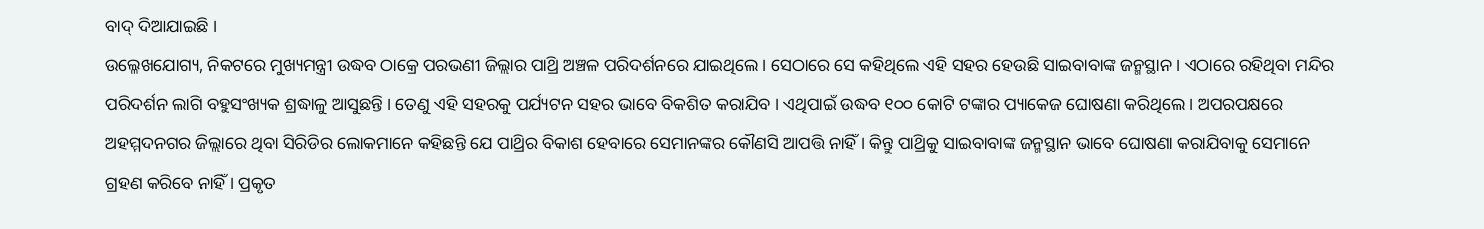ବାଦ୍ ଦିଆଯାଇଛି ।
ଉଲ୍ଳେଖଯୋଗ୍ୟ, ନିକଟରେ ମୁଖ୍ୟମନ୍ତ୍ରୀ ଉଦ୍ଧବ ଠାକ୍ରେ ପରଭଣୀ ଜିଲ୍ଲାର ପାଥ୍ରି ଅଞ୍ଚଳ ପରିଦର୍ଶନରେ ଯାଇଥିଲେ । ସେଠାରେ ସେ କହିଥିଲେ ଏହି ସହର ହେଉଛି ସାଇବାବାଙ୍କ ଜନ୍ମସ୍ଥାନ । ଏଠାରେ ରହିଥିବା ମନ୍ଦିର ପରିଦର୍ଶନ ଲାଗି ବହୁସଂଖ୍ୟକ ଶ୍ରଦ୍ଧାଳୁ ଆସୁଛନ୍ତି । ତେଣୁ ଏହି ସହରକୁ ପର୍ଯ୍ୟଟନ ସହର ଭାବେ ବିକଶିତ କରାଯିବ । ଏଥିପାଇଁ ଉଦ୍ଧବ ୧୦୦ କୋଟି ଟଙ୍କାର ପ୍ୟାକେଜ ଘୋଷଣା କରିଥିଲେ । ଅପରପକ୍ଷରେ ଅହମ୍ମଦନଗର ଜିଲ୍ଲାରେ ଥିବା ସିରିଡିର ଲୋକମାନେ କହିଛନ୍ତି ଯେ ପାଥ୍ରିର ବିକାଶ ହେବାରେ ସେମାନଙ୍କର କୌଣସି ଆପତ୍ତି ନାହିଁ । କିନ୍ତୁ ପାଥ୍ରିକୁ ସାଇବାବାଙ୍କ ଜନ୍ମସ୍ଥାନ ଭାବେ ଘୋଷଣା କରାଯିବାକୁ ସେମାନେ ଗ୍ରହଣ କରିବେ ନାହିଁ । ପ୍ରକୃତ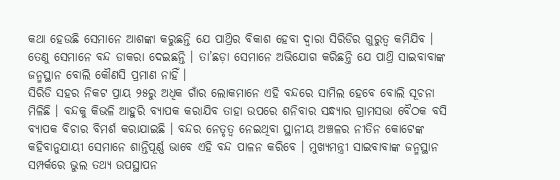କଥା ହେଉଛି ସେମାନେ ଆଶଙ୍କା କରୁଛନ୍ତି ଯେ ପାଥ୍ରିର ବିକାଶ ହେବା ଦ୍ୱାରା ସିରିଡିର ଗୁରୁତ୍ୱ କମିଯିବ । ତେଣୁ ସେମାନେ ବନ୍ଦ ଡାକରା ଦେଇଛନ୍ତି । ତା’ଛଡ଼ା ସେମାନେ ଅଭିଯୋଗ କରିଛନ୍ତି ଯେ ପାଥ୍ରି ସାଇବାବାଙ୍କ ଜନ୍ମସ୍ଥାନ ବୋଲି କୌଣସି ପ୍ରମାଣ ନାହିଁ ।
ସିରିଡି ସହର ନିକଟ ପ୍ରାୟ ୨୫ରୁ ଅଧିକ ଗାଁର ଲୋକମାନେ ଏହି ବନ୍ଦରେ ସାମିଲ ହେବେ ବୋଲି ସୂଚନା ମିଳିଛି । ବନ୍ଦକୁ କିଭଳି ଆହୁରି ବ୍ୟାପକ କରାଯିବ ତାହା ଉପରେ ଶନିବାର ସନ୍ଧ୍ୟାର ଗ୍ରାମସଭା ବୈଠକ ବସି ବ୍ୟାପକ ବିଚାର ବିମର୍ଶ କରାଯାଇଛି । ବନ୍ଦର ନେତୃତ୍ୱ ନେଇଥିବା ସ୍ଥାନୀୟ ଅଞ୍ଚଳର ନୀତିନ କୋଟେଙ୍କ କହିବାନୁଯାୟୀ ସେମାନେ ଶାନ୍ତିପୂର୍ଣ୍ଣ ଭାବେ ଏହି ବନ୍ଦ ପାଳନ କରିବେ । ମୁଖ୍ୟମନ୍ତ୍ରୀ ସାଇବାବାଙ୍କ ଜନ୍ମସ୍ଥାନ ସମ୍ପର୍କରେ ଭୁଲ ତଥ୍ୟ ଉପସ୍ଥାପନ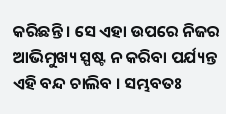କରିଛନ୍ତି । ସେ ଏହା ଉପରେ ନିଜର ଆଭିମୁଖ୍ୟ ସ୍ପଷ୍ଟ ନ କରିବା ପର୍ଯ୍ୟନ୍ତ ଏହି ବନ୍ଦ ଚାଲିବ । ସମ୍ଭବତଃ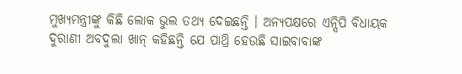ମୁଖ୍ୟମନ୍ତ୍ରୀଙ୍କୁ କିଛି ଲୋକ ଭୁଲ ତଥ୍ୟ ଦେଇଛନ୍ତି । ଅନ୍ୟପକ୍ଷରେ ଏନ୍ସିପି ବିଧାୟକ ଦୁରାଣୀ ଅବଦୁଲା ଖାନ୍ କହିଛନ୍ତି ଯେ ପାଥ୍ରି ହେଉଛି ସାଇବାବାଙ୍କ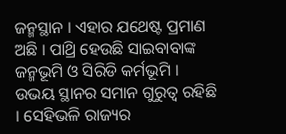ଜନ୍ମସ୍ଥାନ । ଏହାର ଯଥେଷ୍ଟ ପ୍ରମାଣ ଅଛି । ପାଥ୍ରି ହେଉଛି ସାଇବାବାଙ୍କ ଜନ୍ମଭୂମି ଓ ସିରିଡି କର୍ମଭୂମି । ଉଭୟ ସ୍ଥାନର ସମାନ ଗୁରୁତ୍ୱ ରହିଛି । ସେହିଭଳି ରାଜ୍ୟର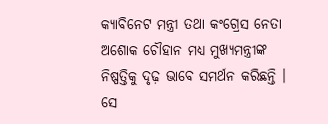କ୍ୟାବିନେଟ ମନ୍ତ୍ରୀ ତଥା କଂଗ୍ରେସ ନେତା ଅଶୋକ ଚୌହାନ ମଧ୍ୟ ମୁଖ୍ୟମନ୍ତ୍ରୀଙ୍କ ନିଷ୍ପତ୍ତିକୁ ଦୃଢ଼ ଭାବେ ସମର୍ଥନ କରିଛନ୍ତି । ସେ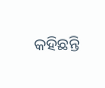କହିଛନ୍ତି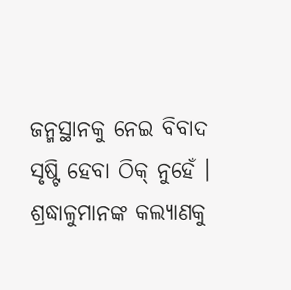ଜନ୍ମସ୍ଥାନକୁ ନେଇ ବିବାଦ ସୃଷ୍ଟି ହେବା ଠିକ୍ ନୁହେଁ । ଶ୍ରଦ୍ଧାଳୁମାନଙ୍କ କଲ୍ୟାଣକୁ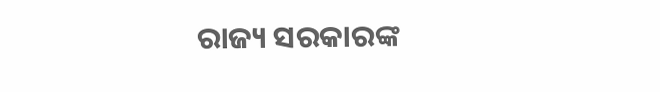ରାଜ୍ୟ ସରକାରଙ୍କ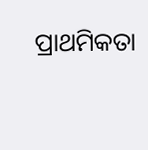ପ୍ରାଥମିକତା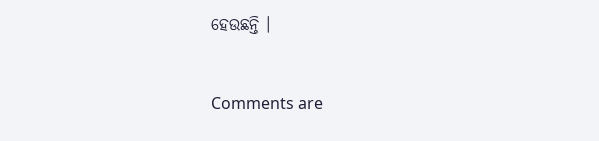ହେଉଛନ୍ତି ।


Comments are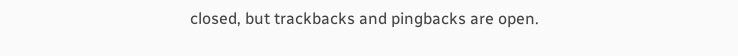closed, but trackbacks and pingbacks are open.